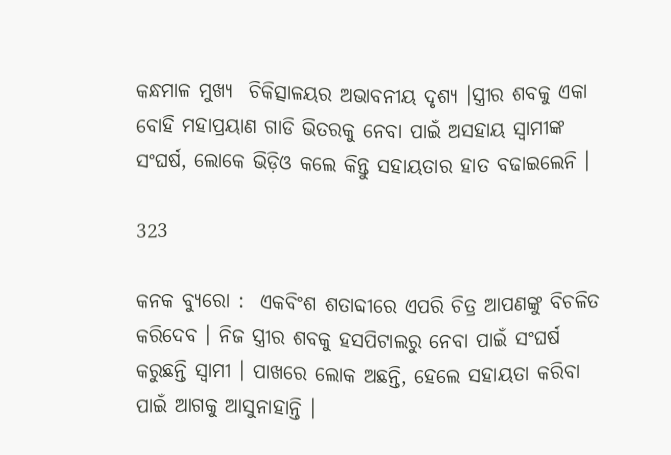କନ୍ଧମାଳ ମୁଖ୍ୟ  ଚିକିତ୍ସାଳୟର ଅଭାବନୀୟ ଦୃଶ୍ୟ ।ସ୍ତ୍ରୀର ଶବକୁ ଏକା ବୋହି ମହାପ୍ରୟାଣ ଗାଡି ଭିତରକୁ ନେବା ପାଇଁ ଅସହାୟ ସ୍ୱାମୀଙ୍କ ସଂଘର୍ଷ, ଲୋକେ ଭିଡ଼ିଓ କଲେ କିନ୍ତୁ ସହାୟତାର ହାତ ବଢାଇଲେନି ।

323

କନକ ବ୍ୟୁରୋ :  ଏକବିଂଶ ଶତାବ୍ଦୀରେ ଏପରି ଚିତ୍ର ଆପଣଙ୍କୁ ବିଚଳିତ କରିଦେବ । ନିଜ ସ୍ତ୍ରୀର ଶବକୁ ହସପିଟାଲରୁ ନେବା ପାଇଁ ସଂଘର୍ଷ କରୁଛନ୍ତି ସ୍ୱାମୀ । ପାଖରେ ଲୋକ ଅଛନ୍ତି, ହେଲେ ସହାୟତା କରିବା ପାଇଁ ଆଗକୁ ଆସୁନାହାନ୍ତି ।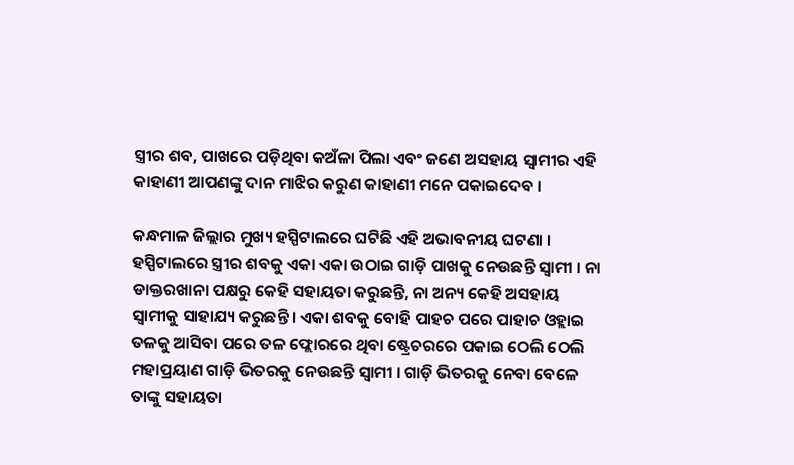ସ୍ତ୍ରୀର ଶବ, ପାଖରେ ପଡ଼ିଥିବା କଅଁଳା ପିଲା ଏବଂ ଜଣେ ଅସହାୟ ସ୍ୱାମୀର ଏହି କାହାଣୀ ଆପଣଙ୍କୁ ଦାନ ମାଝିର କରୁଣ କାହାଣୀ ମନେ ପକାଇଦେବ ।

କନ୍ଧମାଳ ଜିଲ୍ଲାର ମୁଖ୍ୟ ହସ୍ପିଟାଲରେ ଘଟିଛି ଏହି ଅଭାବନୀୟ ଘଟଣା । ହସ୍ପିଟାଲରେ ସ୍ତ୍ରୀର ଶବକୁ ଏକା ଏକା ଉଠାଇ ଗାଡ଼ି ପାଖକୁ ନେଉଛନ୍ତି ସ୍ୱାମୀ । ନା ଡାକ୍ତରଖାନା ପକ୍ଷରୁ କେହି ସହାୟତା କରୁଛନ୍ତି, ନା ଅନ୍ୟ କେହି ଅସହାୟ ସ୍ୱାମୀକୁ ସାହାଯ୍ୟ କରୁଛନ୍ତି । ଏକା ଶବକୁ ବୋହି ପାହଚ ପରେ ପାହାଚ ଓହ୍ଲାଇ ତଳକୁ ଆସିବା ପରେ ତଳ ଫ୍ଲୋରରେ ଥିବା ଷ୍ଟ୍ରେଚରରେ ପକାଇ ଠେଲି ଠେଲି ମହାପ୍ରୟାଣ ଗାଡ଼ି ଭିତରକୁ ନେଉଛନ୍ତି ସ୍ୱାମୀ । ଗାଡ଼ି ଭିତରକୁ ନେବା ବେଳେ ତାଙ୍କୁ ସହାୟତା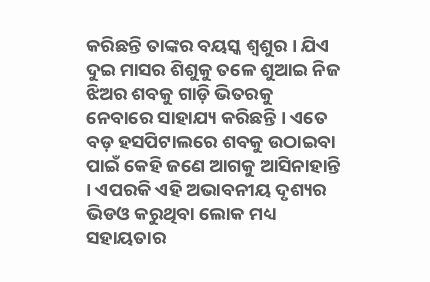କରିଛନ୍ତି ତାଙ୍କର ବୟସ୍କ ଶ୍ୱଶୁର । ଯିଏ ଦୁଇ ମାସର ଶିଶୁକୁ ତଳେ ଶୁଆଇ ନିଜ ଝିଅର ଶବକୁ ଗାଡ଼ି ଭିତରକୁ ନେବାରେ ସାହାଯ୍ୟ କରିଛନ୍ତି । ଏତେ ବଡ଼ ହସପିଟାଲରେ ଶବକୁ ଉଠାଇବା ପାଇଁ କେହି ଜଣେ ଆଗକୁ ଆସିନାହାନ୍ତି । ଏପରକି ଏହି ଅଭାବନୀୟ ଦୃଶ୍ୟର ଭିଡଓ କରୁଥିବା ଲୋକ ମଧ୍ୟ ସହାୟତାର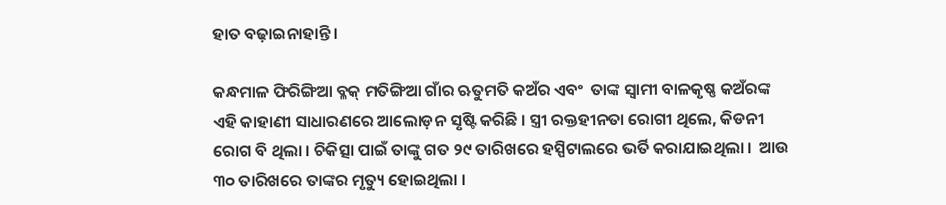ହାତ ବଢ଼ାଇନାହାନ୍ତି ।

କନ୍ଧମାଳ ଫିରିଙ୍ଗିଆ ବ୍ଳକ୍ ମତିଙ୍ଗିଆ ଗାଁର ଋତୁମତି କଅଁର ଏବଂ  ତାଙ୍କ ସ୍ୱାମୀ ବାଳକୃଷ୍ଣ କଅଁରଙ୍କ ଏହି କାହାଣୀ ସାଧାରଣରେ ଆଲୋଡ଼ନ ସୃଷ୍ଟି କରିଛି । ସ୍ତ୍ରୀ ରକ୍ତହୀନତା ରୋଗୀ ଥିଲେ, କିଡନୀ ରୋଗ ବି ଥିଲା । ଚିକିତ୍ସା ପାଇଁ ତାଙ୍କୁ ଗତ ୨୯ ତାରିଖରେ ହସ୍ପିଟାଲରେ ଭର୍ତି କରାଯାଇଥିଲା ।  ଆଉ ୩୦ ତାରିଖରେ ତାଙ୍କର ମୃତ୍ୟୁ ହୋଇଥିଲା ।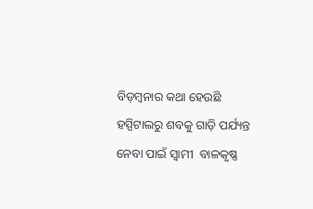ବିଡ଼ମ୍ବନାର କଥା ହେଉଛି ହସ୍ପିଟାଲରୁ ଶବକୁ ଗାଡ଼ି ପର୍ଯ୍ୟନ୍ତ ନେବା ପାଇଁ ସ୍ୱାମୀ  ବାଳକୃଷ୍ଣ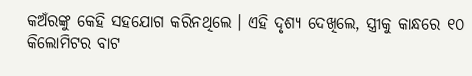କଅଁରଙ୍କୁ କେହି ସହଯୋଗ କରିନଥିଲେ । ଏହି ଦୃଶ୍ୟ ଦେଖିଲେ, ସ୍ତ୍ରୀକୁ କାନ୍ଧରେ ୧୦ କିଲୋମିଟର ବାଟ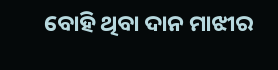ବୋହି ଥିବା ଦାନ ମାଝୀର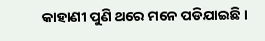କାହାଣୀ ପୁଣି ଥରେ ମନେ ପଡିଯାଇଛି ।